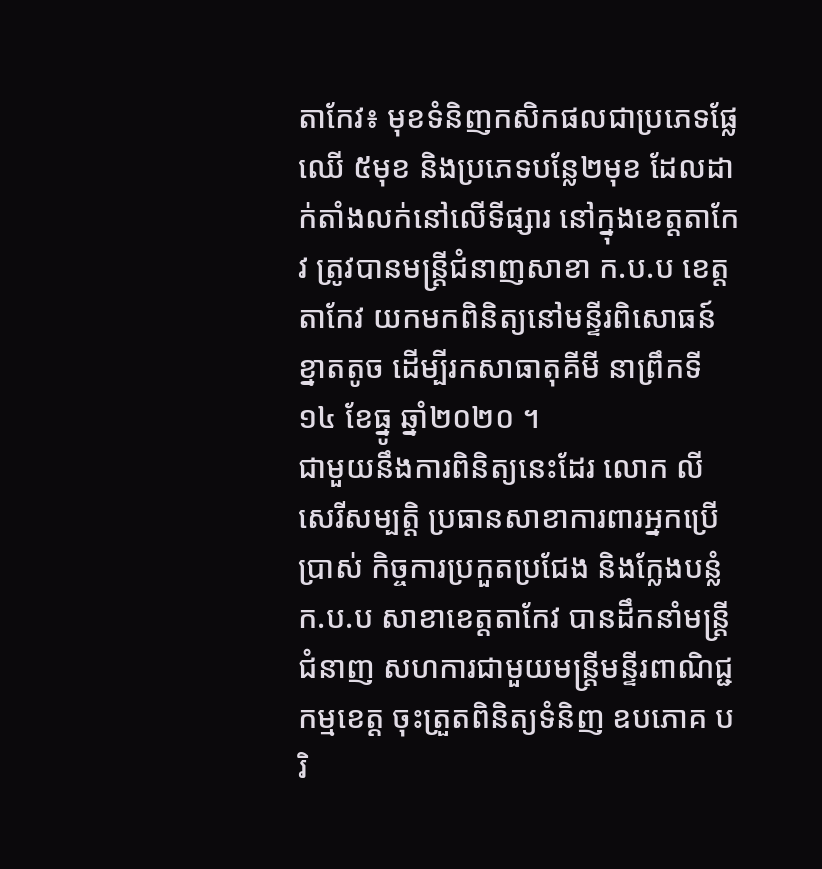តាកែវ៖ មុខទំនិញកសិកផលជាប្រភេទផ្លែឈើ ៥មុខ និងប្រភេទបន្លែ២មុខ ដែលដាក់តាំងលក់នៅលើទីផ្សារ នៅក្នុងខេត្តតាកែវ ត្រូវបានមន្ត្រីជំនាញសាខា ក.ប.ប ខេត្តតាកែវ យកមកពិនិត្យនៅមន្ទីរពិសោធន៍ខ្នាតតូច ដើម្បីរកសាធាតុគីមី នាព្រឹកទី១៤ ខែធ្នូ ឆ្នាំ២០២០ ។
ជាមួយនឹងការពិនិត្យនេះដែរ លោក លី សេរីសម្បត្តិ ប្រធានសាខាការពារអ្នកប្រើប្រាស់ កិច្ចការប្រកួតប្រជែង និងក្លែងបន្លំ ក.ប.ប សាខាខេត្តតាកែវ បានដឹកនាំមន្ត្រីជំនាញ សហការជាមួយមន្ត្រីមន្ទីរពាណិជ្ជកម្មខេត្ត ចុះត្រួតពិនិត្យទំនិញ ឧបភោគ បរិ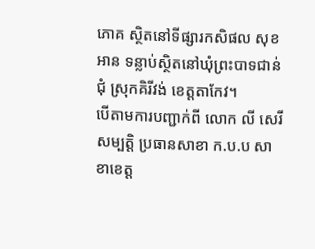ភោគ ស្ថិតនៅទីផ្សារកសិផល សុខ អាន ទន្លាប់ស្ថិតនៅឃុំព្រះបាទជាន់ជុំ ស្រុកគិរីវង់ ខេត្តតាកែវ។
បើតាមការបញ្ជាក់ពី លោក លី សេរីសម្បត្តិ ប្រធានសាខា ក.ប.ប សាខាខេត្ត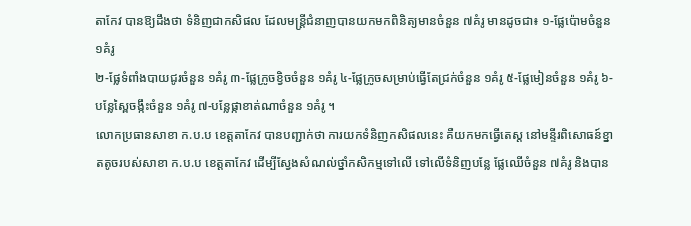តាកែវ បានឱ្យដឹងថា ទំនិញជាកសិផល ដែលមន្ត្រីជំនាញបានយកមកពិនិត្យមានចំនួន ៧គំរូ មានដូចជា៖ ១-ផ្លែប៉ោមចំនួន ១គំរូ
២-ផ្លែទំពាំងបាយជូរចំនួន ១គំរូ ៣-ផ្លែក្រូចខ្វិចចំនួន ១គំរូ ៤-ផ្លែក្រូចសម្រាប់ធ្វើតែជ្រក់ចំនួន ១គំរូ ៥-ផ្លែមៀនចំនួន ១គំរូ ៦-បន្លែស្ពៃចង្កឹះចំនួន ១គំរូ ៧-បន្លែផ្កាខាត់ណាចំនួន ១គំរូ ។
លោកប្រធានសាខា ក.ប.ប ខេត្តតាកែវ បានបញ្ជាក់ថា ការយកទំនិញកសិផលនេះ គឺយកមកធ្វើតេស្ត នៅមន្ទីរពិសោធន៍ខ្នាតតូចរបស់សាខា ក.ប.ប ខេត្តតាកែវ ដើម្បីស្វែងសំណល់ថ្នាំកសិកម្មទៅលើ ទៅលើទំនិញបន្លែ ផ្លែឈើចំនួន ៧គំរូ និងបាន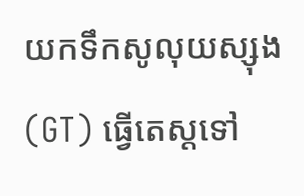យកទឹកសូលុយស្សុង(GT) ធ្វើតេស្តទៅ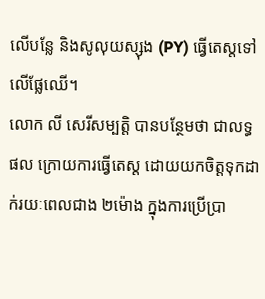លើបន្លែ និងសូលុយស្សុង (PY) ធ្វើតេស្តទៅលើផ្លែឈើ។
លោក លី សេរីសម្បត្តិ បានបន្ថែមថា ជាលទ្ធផល ក្រោយការធ្វើតេស្ត ដោយយកចិត្តទុកដាក់រយៈពេលជាង ២ម៉ោង ក្នុងការប្រើប្រា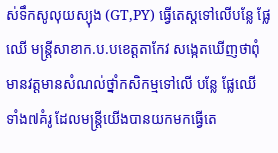ស់ទឹកសូលុយស្យុង (GT,PY) ធ្វើតេស្តទៅលើបន្លែ ផ្លែឈើ មន្ត្រីសាខាក.ប.បខេត្តតាកែវ សង្កេតឃើញថាពុំមានវត្តមានសំណល់ថ្នាំកសិកម្មទៅលើ បន្លែ ផ្លែឈើ ទាំង៧គំរូ ដែលមន្ត្រីយើងបានយកមកធ្វើតេ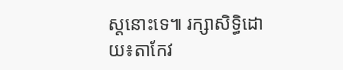ស្តនោះទេ៕ រក្សាសិទ្ធិដោយ៖តាកែវ